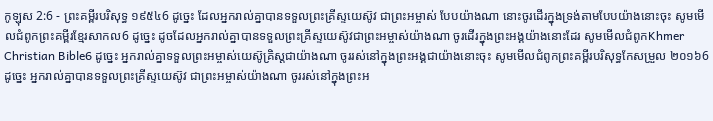កូឡុស 2:6 - ព្រះគម្ពីរបរិសុទ្ធ ១៩៥៤6 ដូច្នេះ ដែលអ្នករាល់គ្នាបានទទួលព្រះគ្រីស្ទយេស៊ូវ ជាព្រះអម្ចាស់ បែបយ៉ាងណា នោះចូរដើរក្នុងទ្រង់តាមបែបយ៉ាងនោះចុះ សូមមើលជំពូកព្រះគម្ពីរខ្មែរសាកល6 ដូច្នេះ ដូចដែលអ្នករាល់គ្នាបានទទួលព្រះគ្រីស្ទយេស៊ូវជាព្រះអម្ចាស់យ៉ាងណា ចូរដើរក្នុងព្រះអង្គយ៉ាងនោះដែរ សូមមើលជំពូកKhmer Christian Bible6 ដូច្នេះ អ្នករាល់គ្នាទទួលព្រះអម្ចាស់យេស៊ូគ្រិស្ដជាយ៉ាងណា ចូររស់នៅក្នុងព្រះអង្គជាយ៉ាងនោះចុះ សូមមើលជំពូកព្រះគម្ពីរបរិសុទ្ធកែសម្រួល ២០១៦6 ដូច្នេះ អ្នករាល់គ្នាបានទទួលព្រះគ្រីស្ទយេស៊ូវ ជាព្រះអម្ចាស់យ៉ាងណា ចូររស់នៅក្នុងព្រះអ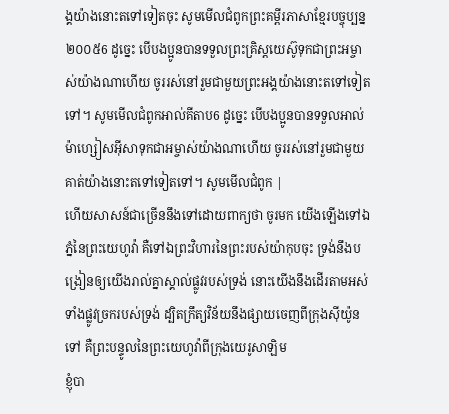ង្គយ៉ាងនោះតទៅទៀតចុះ សូមមើលជំពូកព្រះគម្ពីរភាសាខ្មែរបច្ចុប្បន្ន ២០០៥6 ដូច្នេះ បើបងប្អូនបានទទួលព្រះគ្រិស្តយេស៊ូទុកជាព្រះអម្ចាស់យ៉ាងណាហើយ ចូររស់នៅរួមជាមួយព្រះអង្គយ៉ាងនោះតទៅទៀតទៅ។ សូមមើលជំពូកអាល់គីតាប6 ដូច្នេះ បើបងប្អូនបានទទួលអាល់ម៉ាហ្សៀសអ៊ីសាទុកជាអម្ចាស់យ៉ាងណាហើយ ចូររស់នៅរួមជាមួយគាត់យ៉ាងនោះតទៅទៀតទៅ។ សូមមើលជំពូក |
ហើយសាសន៍ជាច្រើននឹងទៅដោយពាក្យថា ចូរមក យើងឡើងទៅឯភ្នំនៃព្រះយេហូវ៉ា គឺទៅឯព្រះវិហារនៃព្រះរបស់យ៉ាកុបចុះ ទ្រង់នឹងបង្រៀនឲ្យយើងរាល់គ្នាស្គាល់ផ្លូវរបស់ទ្រង់ នោះយើងនឹងដើរតាមអស់ទាំងផ្លូវច្រករបស់ទ្រង់ ដ្បិតក្រឹត្យវិន័យនឹងផ្សាយចេញពីក្រុងស៊ីយ៉ូនទៅ គឺព្រះបន្ទូលនៃព្រះយេហូវ៉ាពីក្រុងយេរូសាឡិម
ខ្ញុំបា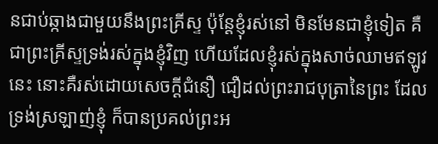នជាប់ឆ្កាងជាមួយនឹងព្រះគ្រីស្ទ ប៉ុន្តែខ្ញុំរស់នៅ មិនមែនជាខ្ញុំទៀត គឺជាព្រះគ្រីស្ទទ្រង់រស់ក្នុងខ្ញុំវិញ ហើយដែលខ្ញុំរស់ក្នុងសាច់ឈាមឥឡូវនេះ នោះគឺរស់ដោយសេចក្ដីជំនឿ ជឿដល់ព្រះរាជបុត្រានៃព្រះ ដែលទ្រង់ស្រឡាញ់ខ្ញុំ ក៏បានប្រគល់ព្រះអ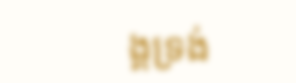ង្គទ្រង់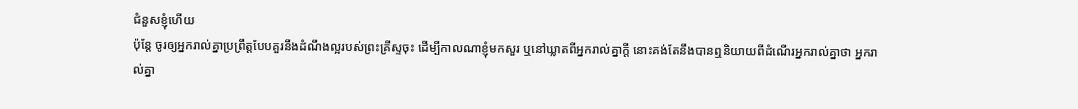ជំនួសខ្ញុំហើយ
ប៉ុន្តែ ចូរឲ្យអ្នករាល់គ្នាប្រព្រឹត្តបែបគួរនឹងដំណឹងល្អរបស់ព្រះគ្រីស្ទចុះ ដើម្បីកាលណាខ្ញុំមកសួរ ឬនៅឃ្លាតពីអ្នករាល់គ្នាក្តី នោះគង់តែនឹងបានឮនិយាយពីដំណើរអ្នករាល់គ្នាថា អ្នករាល់គ្នា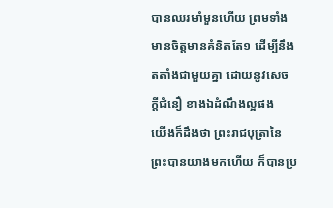បានឈរមាំមួនហើយ ព្រមទាំងមានចិត្តមានគំនិតតែ១ ដើម្បីនឹងតតាំងជាមួយគ្នា ដោយនូវសេចក្ដីជំនឿ ខាងឯដំណឹងល្អផង
យើងក៏ដឹងថា ព្រះរាជបុត្រានៃព្រះបានយាងមកហើយ ក៏បានប្រ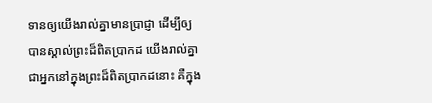ទានឲ្យយើងរាល់គ្នាមានប្រាជ្ញា ដើម្បីឲ្យបានស្គាល់ព្រះដ៏ពិតប្រាកដ យើងរាល់គ្នាជាអ្នកនៅក្នុងព្រះដ៏ពិតប្រាកដនោះ គឺក្នុង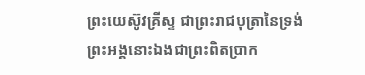ព្រះយេស៊ូវគ្រីស្ទ ជាព្រះរាជបុត្រានៃទ្រង់ ព្រះអង្គនោះឯងជាព្រះពិតប្រាក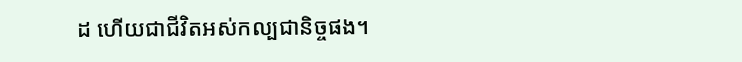ដ ហើយជាជីវិតអស់កល្បជានិច្ចផង។